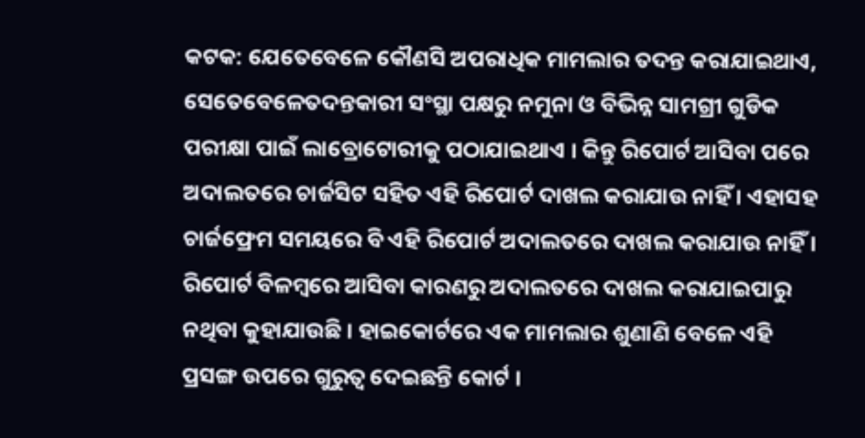କଟକ: ଯେତେବେଳେ କୌଣସି ଅପରାଧିକ ମାମଲାର ତଦନ୍ତ କରାଯାଇଥାଏ, ସେତେବେଳେତଦନ୍ତକାରୀ ସଂସ୍ଥା ପକ୍ଷରୁ ନମୁନା ଓ ବିଭିନ୍ନ ସାମଗ୍ରୀ ଗୁଡିକ ପରୀକ୍ଷା ପାଇଁ ଲାବ୍ରୋଟୋରୀକୁ ପଠାଯାଇଥାଏ । କିନ୍ତୁ ରିପୋର୍ଟ ଆସିବା ପରେ ଅଦାଲତରେ ଚାର୍ଜସିଟ ସହିତ ଏହି ରିପୋର୍ଟ ଦାଖଲ କରାଯାଉ ନାହିଁ । ଏହାସହ ଚାର୍ଜଫ୍ରେମ ସମୟରେ ବି ଏହି ରିପୋର୍ଟ ଅଦାଲତରେ ଦାଖଲ କରାଯାଉ ନାହିଁ । ରିପୋର୍ଟ ବିଳମ୍ବରେ ଆସିବା କାରଣରୁ ଅଦାଲତରେ ଦାଖଲ କରାଯାଇପାରୁ ନଥିବା କୁହାଯାଉଛି । ହାଇକୋର୍ଟରେ ଏକ ମାମଲାର ଶୁଣାଣି ବେଳେ ଏହି ପ୍ରସଙ୍ଗ ଉପରେ ଗୁରୁତ୍ୱ ଦେଇଛନ୍ତି କୋର୍ଟ ।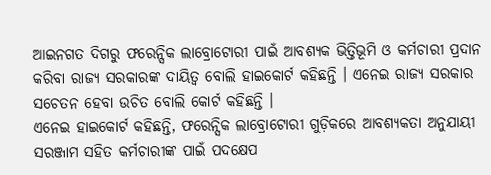ଆଇନଗତ ଦିଗରୁ ଫରେନ୍ସିକ ଲାବ୍ରୋଟୋରୀ ପାଇଁ ଆବଶ୍ୟକ ଭିତ୍ତିଭୂମି ଓ କର୍ମଚାରୀ ପ୍ରଦାନ କରିବା ରାଜ୍ୟ ସରକାରଙ୍କ ଦାୟିତ୍ବ ବୋଲି ହାଇକୋର୍ଟ କହିଛନ୍ତି । ଏନେଇ ରାଜ୍ୟ ସରକାର ସଚେତନ ହେବା ଉଚିତ ବୋଲି କୋର୍ଟ କହିଛନ୍ତି ।
ଏନେଇ ହାଇକୋର୍ଟ କହିଛନ୍ତି, ଫରେନ୍ସିକ ଲାବ୍ରୋଟୋରୀ ଗୁଡ଼ିକରେ ଆବଶ୍ୟକତା ଅନୁଯାୟୀ ସରଞ୍ଜାମ ସହିତ କର୍ମଚାରୀଙ୍କ ପାଇଁ ପଦକ୍ଷେପ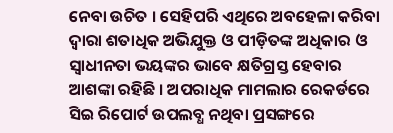ନେବା ଉଚିତ । ସେହିପରି ଏଥିରେ ଅବହେଳା କରିବା ଦ୍ୱାରା ଶତାଧିକ ଅଭିଯୁକ୍ତ ଓ ପୀଡ଼ିତଙ୍କ ଅଧିକାର ଓ ସ୍ବାଧୀନତା ଭୟଙ୍କର ଭାବେ କ୍ଷତିଗ୍ରସ୍ତ ହେବାର ଆଶଙ୍କା ରହିଛି । ଅପରାଧିକ ମାମଲାର ରେକର୍ଡରେ ସିଇ ରିପୋର୍ଟ ଉପଲବ୍ଧ ନଥିବା ପ୍ରସଙ୍ଗରେ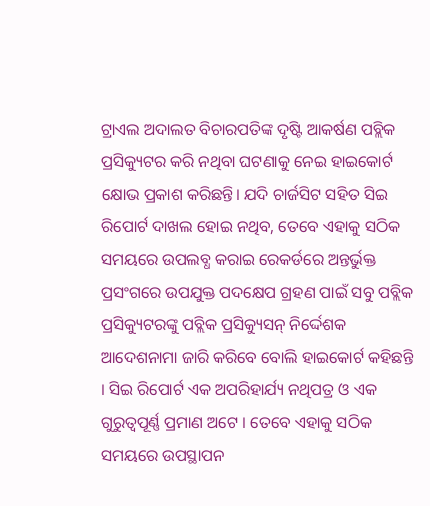ଟ୍ରାଏଲ ଅଦାଲତ ବିଚାରପତିଙ୍କ ଦୃଷ୍ଟି ଆକର୍ଷଣ ପବ୍ଲିକ ପ୍ରସିକ୍ୟୁଟର କରି ନଥିବା ଘଟଣାକୁ ନେଇ ହାଇକୋର୍ଟ କ୍ଷୋଭ ପ୍ରକାଶ କରିଛନ୍ତି। ଯଦି ଚାର୍ଜସିଟ ସହିତ ସିଇ ରିପୋର୍ଟ ଦାଖଲ ହୋଇ ନଥିବ, ତେବେ ଏହାକୁ ସଠିକ ସମୟରେ ଉପଲବ୍ଧ କରାଇ ରେକର୍ଡରେ ଅନ୍ତର୍ଭୁକ୍ତ ପ୍ରସଂଗରେ ଉପଯୁକ୍ତ ପଦକ୍ଷେପ ଗ୍ରହଣ ପାଇଁ ସବୁ ପବ୍ଲିକ ପ୍ରସିକ୍ୟୁଟରଙ୍କୁ ପବ୍ଲିକ ପ୍ରସିକ୍ୟୁସନ୍ ନିର୍ଦ୍ଦେଶକ ଆଦେଶନାମା ଜାରି କରିବେ ବୋଲି ହାଇକୋର୍ଟ କହିଛନ୍ତି । ସିଇ ରିପୋର୍ଟ ଏକ ଅପରିହାର୍ଯ୍ୟ ନଥିପତ୍ର ଓ ଏକ ଗୁରୁତ୍ବପୂର୍ଣ୍ଣ ପ୍ରମାଣ ଅଟେ । ତେବେ ଏହାକୁ ସଠିକ ସମୟରେ ଉପସ୍ଥାପନ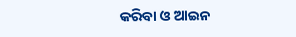କରିବା ଓ ଆଇନ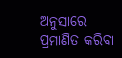ଅନୁସାରେ ପ୍ରମାଣିତ କରିବା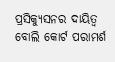ପ୍ରସିକ୍ୟୁସନର ଦାୟିତ୍ବ ବୋଲି କୋର୍ଟ ପରାମର୍ଶ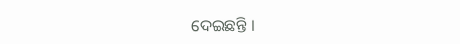ଦେଇଛନ୍ତି ।